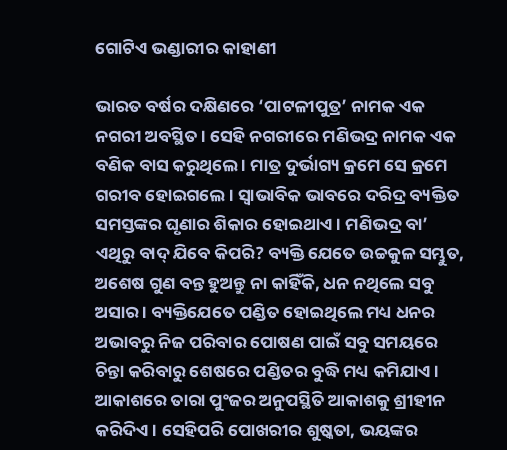ଗୋଟିଏ ଭଣ୍ଡାରୀର କାହାଣୀ

ଭାରତ ବର୍ଷର ଦକ୍ଷିଣରେ ‘ପାଟଳୀପୁତ୍ର’ ନାମକ ଏକ ନଗରୀ ଅବସ୍ଥିତ । ସେହି ନଗରୀରେ ମଣିଭଦ୍ର ନାମକ ଏକ ବଣିକ ବାସ କରୁଥିଲେ । ମାତ୍ର ଦୁର୍ଭାଗ୍ୟ କ୍ରମେ ସେ କ୍ରମେ ଗରୀବ ହୋଇଗଲେ । ସ୍ୱାଭାବିକ ଭାବରେ ଦରିଦ୍ର ବ୍ୟକ୍ତିତ ସମସ୍ତଙ୍କର ଘୃଣାର ଶିକାର ହୋଇଥାଏ । ମଣିଭଦ୍ର ବା’ ଏଥିରୁ ବାଦ୍ ଯିବେ କିପରି? ବ୍ୟକ୍ତି ଯେତେ ଉଚ୍ଚକୁଳ ସମ୍ଭୁତ, ଅଶେଷ ଗୁଣ ବନ୍ତ ହୁଅନ୍ତୁ ନା କାହିଁକି, ଧନ ନଥିଲେ ସବୁ ଅସାର । ବ୍ୟକ୍ତିଯେତେ ପଣ୍ଡିତ ହୋଇଥିଲେ ମଧ୍ୟ ଧନର ଅଭାବରୁ ନିଜ ପରିବାର ପୋଷଣ ପାଇଁ ସବୁ ସମୟରେ ଚିନ୍ତା କରିବାରୁ ଶେଷରେ ପଣ୍ଡିତର ବୁଦ୍ଧି ମଧ୍ୟ କମିଯାଏ । ଆକାଶରେ ତାରା ପୁଂଜର ଅନୁପସ୍ଥିତି ଆକାଶକୁ ଶ୍ରୀହୀନ କରିଦିଏ । ସେହିପରି ପୋଖରୀର ଶୁଷ୍କତା, ଭୟଙ୍କର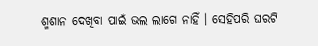ଶ୍ମଶାନ ଦେଖିବା ପାଇଁ ଭଲ ଲାଗେ ନାହିଁ । ସେହିପରି ଘରଟି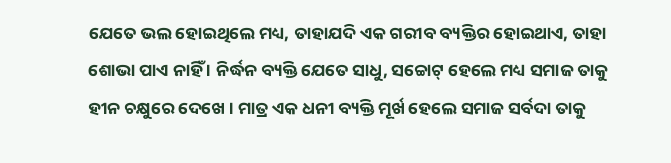ଯେତେ ଭଲ ହୋଇଥିଲେ ମଧ୍ୟ, ତାହାଯଦି ଏକ ଗରୀବ ବ୍ୟକ୍ତିର ହୋଇଥାଏ, ତାହା ଶୋଭା ପାଏ ନାହିଁ । ନିର୍ଦ୍ଧନ ବ୍ୟକ୍ତି ଯେତେ ସାଧୁ, ସଚ୍ଚୋଟ୍ ହେଲେ ମଧ୍ୟ ସମାଜ ତାକୁ ହୀନ ଚକ୍ଷୁରେ ଦେଖେ । ମାତ୍ର ଏକ ଧନୀ ବ୍ୟକ୍ତି ମୂର୍ଖ ହେଲେ ସମାଜ ସର୍ବଦା ତାକୁ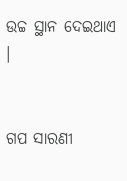ଉଚ୍ଚ ସ୍ଥାନ ଦେଇଥାଏ ।


ଗପ ସାରଣୀ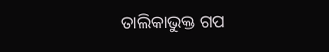ତାଲିକାଭୁକ୍ତ ଗପ